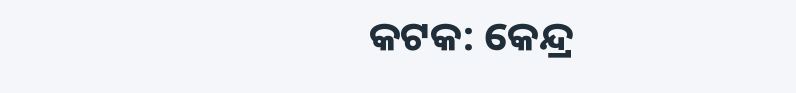କଟକ: କେନ୍ଦ୍ର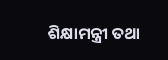ଶିକ୍ଷାମନ୍ତ୍ରୀ ତଥା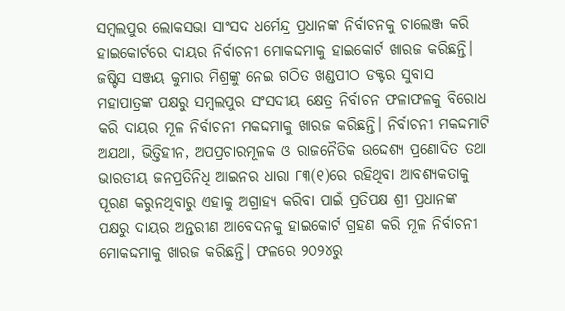ସମ୍ବଲପୁର ଲୋକସଭା ସାଂସଦ ଧର୍ମେନ୍ଦ୍ର ପ୍ରଧାନଙ୍କ ନିର୍ବାଚନକୁ ଚାଲେଞ୍ଜ କରି ହାଇକୋର୍ଟରେ ଦାୟର ନିର୍ବାଚନୀ ମୋକଦ୍ଦମାକୁ ହାଇକୋର୍ଟ ଖାରଜ କରିଛନ୍ତି। ଜଷ୍ଟିସ ସଞ୍ଜୟ କୁମାର ମିଶ୍ରଙ୍କୁ ନେଇ ଗଠିତ ଖଣ୍ଡପୀଠ ଡକ୍ଟର ସୁବାସ ମହାପାତ୍ରଙ୍କ ପକ୍ଷରୁ ସମ୍ବଲପୁର ସଂସଦୀୟ କ୍ଷେତ୍ର ନିର୍ବାଚନ ଫଳାଫଳକୁ ବିରୋଧ କରି ଦାୟର ମୂଳ ନିର୍ବାଚନୀ ମକଦ୍ଦମାକୁ ଖାରଜ କରିଛନ୍ତି। ନିର୍ବାଚନୀ ମକଦ୍ଦମାଟି ଅଯଥା, ଭିତ୍ତିହୀନ, ଅପପ୍ରଚାରମୂଳକ ଓ ରାଜନୈତିକ ଉଦ୍ଦେଶ୍ୟ ପ୍ରଣୋଦିତ ତଥା ଭାରତୀୟ ଜନପ୍ରତିନିଧି ଆଇନର ଧାରା ୮୩(୧)ରେ ରହିଥିବା ଆବଶ୍ୟକତାକୁ ପୂରଣ କରୁନଥିବାରୁ ଏହାକୁ ଅଗ୍ରାହ୍ୟ କରିବା ପାଇଁ ପ୍ରତିପକ୍ଷ ଶ୍ରୀ ପ୍ରଧାନଙ୍କ ପକ୍ଷରୁ ଦାୟର ଅନ୍ତରୀଣ ଆବେଦନକୁ ହାଇକୋର୍ଟ ଗ୍ରହଣ କରି ମୂଳ ନିର୍ବାଚନୀ ମୋକଦ୍ଦମାକୁ ଖାରଜ କରିଛନ୍ତି। ଫଳରେ ୨୦୨୪ରୁ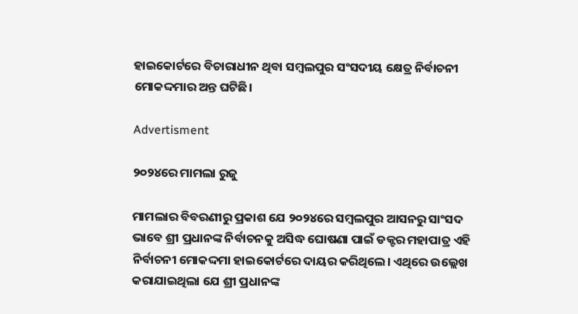ହାଇକୋର୍ଟରେ ବିଚାରାଧୀନ ଥିବା ସମ୍ବଲପୁର ସଂସଦୀୟ କ୍ଷେତ୍ର ନିର୍ବାଚନୀ ମୋକଦ୍ଦମାର ଅନ୍ତ ଘଟିଛି।

Advertisment

୨୦୨୪ରେ ମାମଲା ରୁଜୁ

ମାମଲାର ବିବରଣୀରୁ ପ୍ରକାଶ ଯେ ୨୦୨୪ରେ ସମ୍ବଲପୁର ଆସନରୁ ସାଂସଦ ଭାବେ ଶ୍ରୀ ପ୍ରଧାନଙ୍କ ନିର୍ବାଚନକୁ ଅସିଦ୍ଧ ଘୋଷଣା ପାଇଁ ଡକ୍ଟର ମହାପାତ୍ର ଏହି ନିର୍ବାଚନୀ ମୋକଦ୍ଦମା ହାଇକୋର୍ଟରେ ଦାୟର କରିଥିଲେ। ଏଥିରେ ଉଲ୍ଲେଖ କରାଯାଇଥିଲା ଯେ ଶ୍ରୀ ପ୍ରଧାନଙ୍କ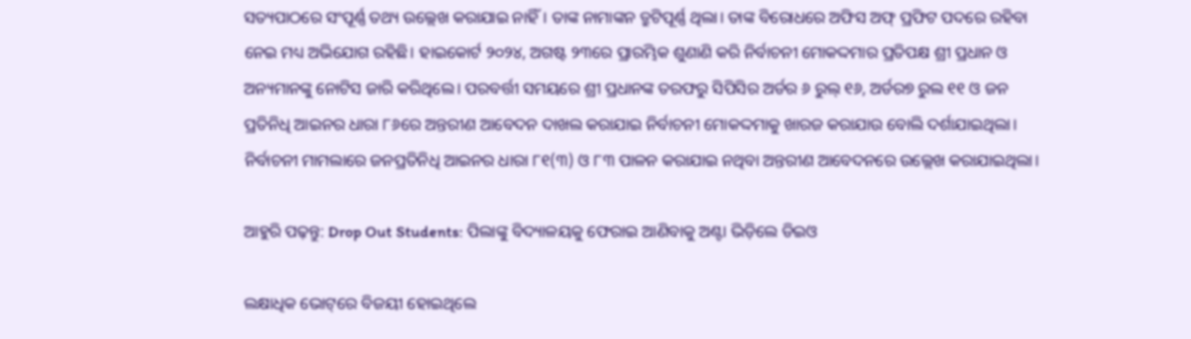ସତ୍ୟପାଠରେ ସଂପୂର୍ଣ୍ଣ ତଥ୍ୟ ଉଲ୍ଲେଖ କରାଯାଇ ନାହିଁ। ତାଙ୍କ ନାମାଙ୍କନ ତ୍ରୁଟିପୂର୍ଣ୍ଣ ଥିଲା। ତାଙ୍କ ବିରୋଧରେ ଅଫିସ ଅଫ୍ ପ୍ରଫିଟ ପଦରେ ରହିବା ନେଇ ମଧ୍ୟ ଅଭିଯୋଗ ରହିଛି। ହାଇକୋର୍ଟ ୨୦୨୪, ଅଗଷ୍ଟ ୨୩ରେ ପ୍ରାରମ୍ଭିକ ଶୁଣାଣି କରି ନିର୍ବାଚନୀ ମୋକଦ୍ଦମାର ପ୍ରତିପକ୍ଷ ଶ୍ରୀ ପ୍ରଧାନ ଓ ଅନ୍ୟମାନଙ୍କୁ ନୋଟିସ ଜାରି କରିଥିଲେ। ପରବର୍ତ୍ତୀ ସମୟରେ ଶ୍ରୀ ପ୍ରଧାନଙ୍କ ତରଫରୁ ସିପିସିର ଅର୍ଡର ୬ ରୁଲ୍ ୧୬, ଅର୍ଡର୭ ରୁଲ ୧୧ ଓ ଜନ ପ୍ରତିନିଧି ଆଇନର ଧାରା ୮୬ରେ ଅନ୍ତରୀଣ ଆବେଦନ ଦାଖଲ କରାଯାଇ ନିର୍ବାଚନୀ ମୋକଦ୍ଦମାକୁ ଖାରଜ କରାଯାଉ ବୋଲି ଦର୍ଶାଯାଇଥିଲା। ନିର୍ବାଚନୀ ମାମଲାରେ ଜନପ୍ରତିନିଧି ଆଇନର ଧାରା ୮୧(୩) ଓ ୮୩ ପାଳନ କରାଯାଇ ନଥିବା ଅନ୍ତରୀଣ ଆବେଦନରେ ଉଲ୍ଲେଖ କରାଯାଇଥିଲା।

ଆହୁରି ପଢ଼ନ୍ତୁ: Drop Out Students: ପିଲାଙ୍କୁ ବିଦ୍ୟାଳୟକୁ ଫେରାଇ ଆଣିବାକୁ ଅଣ୍ଟା ଭିଡ଼ିଲେ ଡିଇଓ

ଲକ୍ଷାଧିକ ଭୋଟ୍‌ରେ ବିଜୟୀ ହୋଇଥିଲେ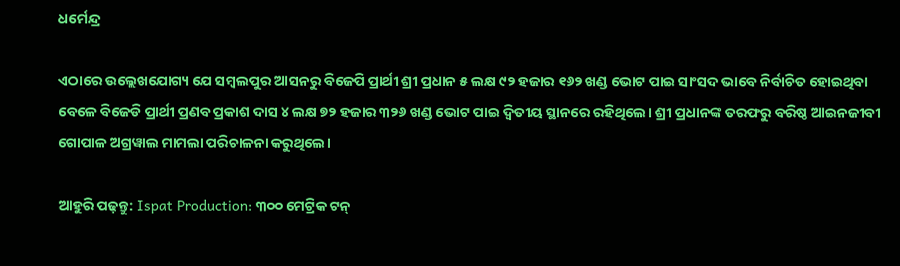ଧର୍ମେନ୍ଦ୍ର

ଏଠାରେ ଉଲ୍ଲେଖଯୋଗ୍ୟ ଯେ ସମ୍ବଲପୁର ଆସନରୁ ବିଜେପି ପ୍ରାର୍ଥୀ ଶ୍ରୀ ପ୍ରଧାନ ୫ ଲକ୍ଷ ୯୨ ହଜାର ୧୬୨ ଖଣ୍ଡ ଭୋଟ ପାଇ ସାଂସଦ ଭାବେ ନିର୍ବାଚିତ ହୋଇଥିବା ବେଳେ ବିଜେଡି ପ୍ରାର୍ଥୀ ପ୍ରଣବ ପ୍ରକାଶ ଦାସ ୪ ଲକ୍ଷ ୭୨ ହଜାର ୩୨୬ ଖଣ୍ଡ ଭୋଟ ପାଇ ଦ୍ବିତୀୟ ସ୍ଥାନରେ ରହିଥିଲେ। ଶ୍ରୀ ପ୍ରଧାନଙ୍କ ତରଫରୁ ବରିଷ୍ଠ ଆଇନଜୀବୀ ଗୋପାଳ ଅଗ୍ରୱାଲ ମାମଲା ପରିଚାଳନା କରୁଥିଲେ।

ଆହୁରି ପଢ଼ନ୍ତୁ: Ispat Production: ୩୦୦ ମେଟ୍ରିକ ଟନ୍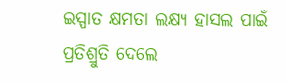ଇସ୍ପାତ କ୍ଷମତା ଲକ୍ଷ୍ୟ ହାସଲ ପାଇଁ ପ୍ରତିଶ୍ରୁତି ଦେଲେ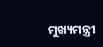ମୁଖ୍ୟମନ୍ତ୍ରୀ